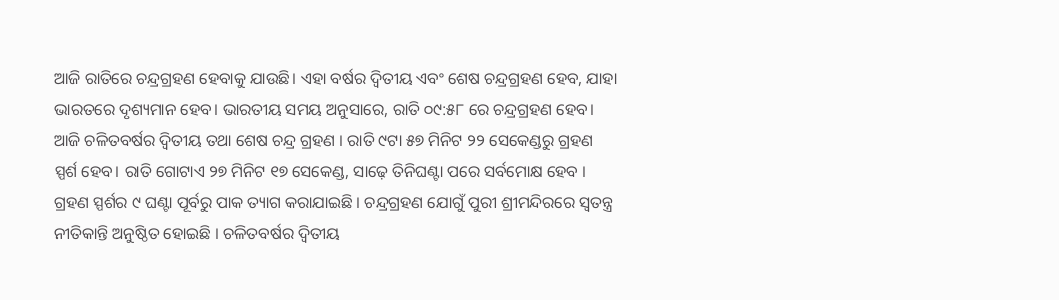ଆଜି ରାତିରେ ଚନ୍ଦ୍ରଗ୍ରହଣ ହେବାକୁ ଯାଉଛି। ଏହା ବର୍ଷର ଦ୍ୱିତୀୟ ଏବଂ ଶେଷ ଚନ୍ଦ୍ରଗ୍ରହଣ ହେବ, ଯାହା ଭାରତରେ ଦୃଶ୍ୟମାନ ହେବ। ଭାରତୀୟ ସମୟ ଅନୁସାରେ, ରାତି ୦୯:୫୮ ରେ ଚନ୍ଦ୍ରଗ୍ରହଣ ହେବ। ଆଜି ଚଳିତବର୍ଷର ଦ୍ୱିତୀୟ ତଥା ଶେଷ ଚନ୍ଦ୍ର ଗ୍ରହଣ । ରାତି ୯ଟା ୫୭ ମିନିଟ ୨୨ ସେକେଣ୍ଡରୁ ଗ୍ରହଣ ସ୍ପର୍ଶ ହେବ। ରାତି ଗୋଟାଏ ୨୭ ମିନିଟ ୧୭ ସେକେଣ୍ଡ, ସାଢ଼େ ତିନିଘଣ୍ଟା ପରେ ସର୍ବମୋକ୍ଷ ହେବ । ଗ୍ରହଣ ସ୍ପର୍ଶର ୯ ଘଣ୍ଟା ପୂର୍ବରୁ ପାକ ତ୍ୟାଗ କରାଯାଇଛି । ଚନ୍ଦ୍ରଗ୍ରହଣ ଯୋଗୁଁ ପୁରୀ ଶ୍ରୀମନ୍ଦିରରେ ସ୍ୱତନ୍ତ୍ର ନୀତିକାନ୍ତି ଅନୁଷ୍ଠିତ ହୋଇଛି । ଚଳିତବର୍ଷର ଦ୍ୱିତୀୟ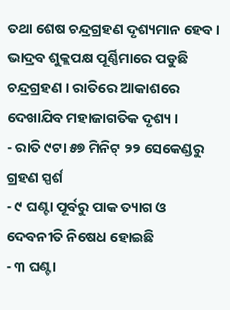ତଥା ଶେଷ ଚନ୍ଦ୍ରଗ୍ରହଣ ଦୃଶ୍ୟମାନ ହେବ । ଭାଦ୍ରବ ଶୁକ୍ଲପକ୍ଷ ପୂର୍ଣ୍ଣିମାରେ ପଡୁଛି ଚନ୍ଦ୍ରଗ୍ରହଣ । ରାତିରେ ଆକାଶରେ ଦେଖାଯିବ ମହାଜାଗତିକ ଦୃଶ୍ୟ ।
- ରାତି ୯ଟା ୫୭ ମିନିଟ୍ ୨୨ ସେକେଣ୍ଡରୁ ଗ୍ରହଣ ସ୍ପର୍ଶ
- ୯ ଘଣ୍ଟା ପୂର୍ବରୁ ପାକ ତ୍ୟାଗ ଓ ଦେବନୀତି ନିଷେଧ ହୋଇଛି
- ୩ ଘଣ୍ଟା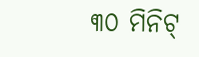୩୦ ମିନିଟ୍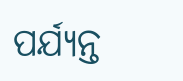ପର୍ଯ୍ୟନ୍ତ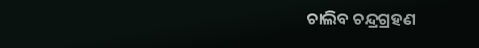ଚାଲିବ ଚନ୍ଦ୍ରଗ୍ରହଣ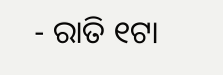- ରାତି ୧ଟା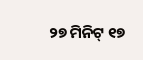୨୭ ମିନିଟ୍ ୧୭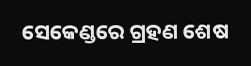ସେକେଣ୍ଡରେ ଗ୍ରହଣ ଶେଷ